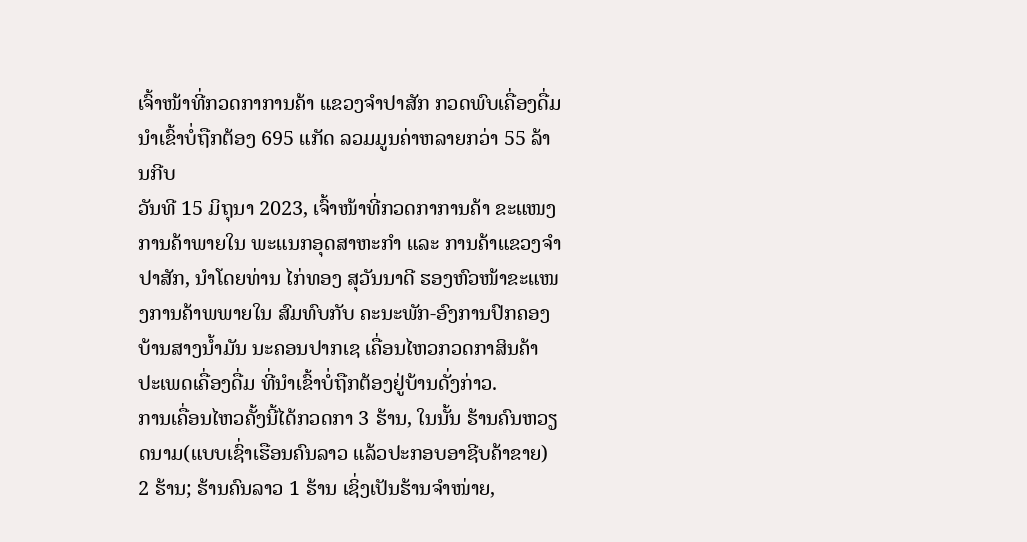ເຈົ້າໜ້າທີ່ກວດກາການຄ້າ ແຂວງຈຳປາສັກ ກວດພົບເຄື່ອງດື່ມນຳເຂົ້າບໍ່ຖືກຕ້ອງ 695 ແກັດ ລວມມູນຄ່າຫລາຍກວ່າ 55 ລ້ານກີບ
ວັນທີ 15 ມິຖຸນາ 2023, ເຈົ້າໜ້າທີ່ກວດກາການຄ້າ ຂະແໜງການຄ້າພາຍໃນ ພະແນກອຸດສາຫະກໍາ ແລະ ການຄ້າແຂວງຈໍາປາສັກ, ນໍາໂດຍທ່ານ ໄກ່ທອງ ສຸວັນນາດີ ຮອງຫົວໜ້າຂະແໜງການຄ້າພພາຍໃນ ສົມທົບກັບ ຄະນະພັກ-ອົງການປົກຄອງບ້ານສາງນໍ້າມັນ ນະຄອນປາກເຊ ເຄື່ອນໄຫວກວດກາສິນຄ້າ ປະເພດເຄື່ອງດື່ມ ທີ່ນໍາເຂົ້າບໍ່ຖືກຕ້ອງຢູ່ບ້ານດັ່ງກ່າວ.
ການເຄື່ອນໄຫວຄັ້ງນີ້ໄດ້ກວດກາ 3 ຮ້ານ, ໃນນັ້ນ ຮ້ານຄົນຫວຽດນາມ(ແບບເຊົ່າເຮືອນຄົນລາວ ແລ້ວປະກອບອາຊີບຄ້າຂາຍ) 2 ຮ້ານ; ຮ້ານຄົນລາວ 1 ຮ້ານ ເຊິ່ງເປັນຮ້ານຈໍາໜ່າຍ,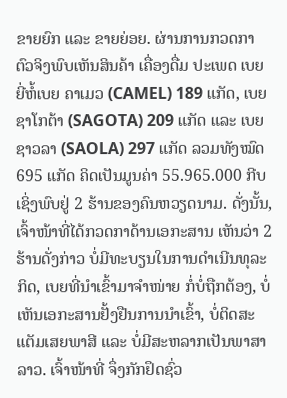ຂາຍຍົກ ແລະ ຂາຍຍ່ອຍ. ຜ່ານການກວດກາຕົວຈິງພົບເຫັນສິນຄ້າ ເຄື່ອງດື່ມ ປະເພດ ເບຍ ຍີ່ຫໍ້ເບຍ ຄາເມວ (CAMEL) 189 ແກັດ, ເບຍຊາໂກຕ້າ (SAGOTA) 209 ແກັດ ແລະ ເບຍຊາວລາ (SAOLA) 297 ແກັດ ລວມທັງໝົດ 695 ແກັດ ຄິດເປັນມູນຄ່າ 55.965.000 ກີບ ເຊິ່ງພົບຢູ່ 2 ຮ້ານຂອງຄົນຫວຽດນາມ. ດັ່ງນັ້ນ, ເຈົ້າໜ້າທີ່ໄດ້ກວດກາດ້ານເອກະສານ ເຫັນວ່າ 2 ຮ້ານດັ່ງກ່າວ ບໍ່ມີທະບຽນໃນການດໍາເນີນທຸລະກິດ, ເບຍທີ່ນໍາເຂົ້າມາຈໍາໜ່າຍ ກໍ່ບໍ່ຖືກຕ້ອງ, ບໍ່ເຫັນເອກະສານຢັ້ງຢືນການນໍາເຂົ້າ, ບໍ່ຕິດສະແຕັມເສຍພາສີ ແລະ ບໍ່ມີສະຫລາກເປັນພາສາລາວ. ເຈົ້າໜ້າທີ່ ຈຶ່ງກັກຢຶດຊົ່ວ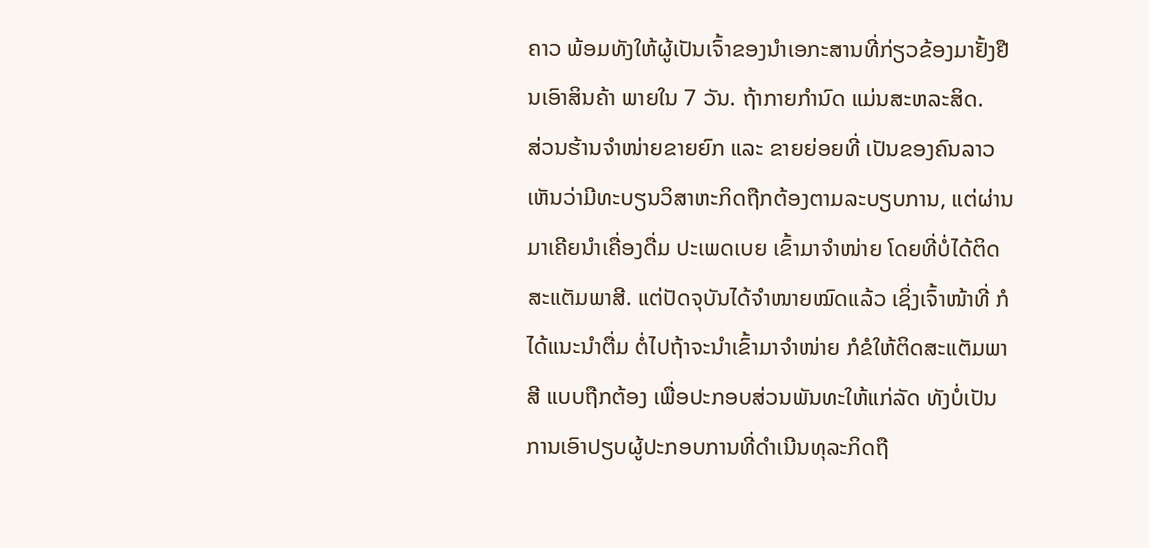ຄາວ ພ້ອມທັງໃຫ້ຜູ້ເປັນເຈົ້າຂອງນໍາເອກະສານທີ່ກ່ຽວຂ້ອງມາຢັ້ງຢືນເອົາສິນຄ້າ ພາຍໃນ 7 ວັນ. ຖ້າກາຍກໍານົດ ແມ່ນສະຫລະສິດ.
ສ່ວນຮ້ານຈຳໜ່າຍຂາຍຍົກ ແລະ ຂາຍຍ່ອຍທີ່ ເປັນຂອງຄົນລາວ ເຫັນວ່າມີທະບຽນວິສາຫະກິດຖືກຕ້ອງຕາມລະບຽບການ, ແຕ່ຜ່ານມາເຄີຍນໍາເຄື່ອງດື່ມ ປະເພດເບຍ ເຂົ້າມາຈໍາໜ່າຍ ໂດຍທີ່ບໍ່ໄດ້ຕິດສະແຕັມພາສີ. ແຕ່ປັດຈຸບັນໄດ້ຈໍາໜາຍໝົດແລ້ວ ເຊິ່ງເຈົ້າໜ້າທີ່ ກໍໄດ້ແນະນໍາຕື່ມ ຕໍ່ໄປຖ້າຈະນໍາເຂົ້າມາຈໍາໜ່າຍ ກໍຂໍໃຫ້ຕິດສະແຕັມພາສີ ແບບຖືກຕ້ອງ ເພື່ອປະກອບສ່ວນພັນທະໃຫ້ແກ່ລັດ ທັງບໍ່ເປັນການເອົາປຽບຜູ້ປະກອບການທີ່ດໍາເນີນທຸລະກິດຖື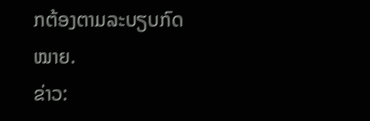ກຕ້ອງຕາມລະບຽບກົດໝາຍ.
ຂ່າວ: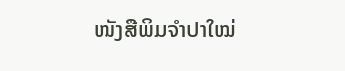ໜັງສືພິມຈຳປາໃໝ່